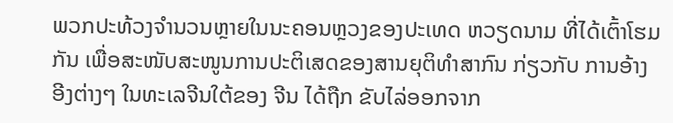ພວກປະທ້ວງຈຳນວນຫຼາຍໃນນະຄອນຫຼວງຂອງປະເທດ ຫວຽດນາມ ທີ່ໄດ້ເຕົ້າໂຮມກັນ ເພື່ອສະໜັບສະໜູນການປະຕິເສດຂອງສານຍຸຕິທຳສາກົນ ກ່ຽວກັບ ການອ້າງອີງຕ່າງໆ ໃນທະເລຈີນໃຕ້ຂອງ ຈີນ ໄດ້ຖືກ ຂັບໄລ່ອອກຈາກ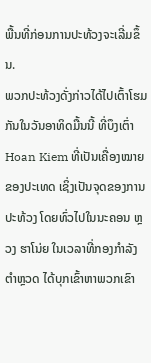ພື້ນທີ່ກ່ອນການປະທ້ວງຈະເລີ່ມຂຶ້ນ.
ພວກປະທ້ວງດັ່ງກ່າວໄດ້ໄປເຕົ້າໂຮມກັນໃນວັນອາທິດມື້ນນີ້ ທີ່ບຶງເຕົ່າ Hoan Kiem ທີ່ເປັນເຄື່ອງໝາຍຂອງປະເທດ ເຊິ່ງເປັນຈຸດຂອງການປະທ້ວງ ໂດຍທົ່ວໄປໃນນະຄອນ ຫຼວງ ຮາໂນ່ຍ ໃນເວລາທີ່ກອງກຳລັງຕຳຫຼວດ ໄດ້ບຸກເຂົ້າຫາພວກເຂົາ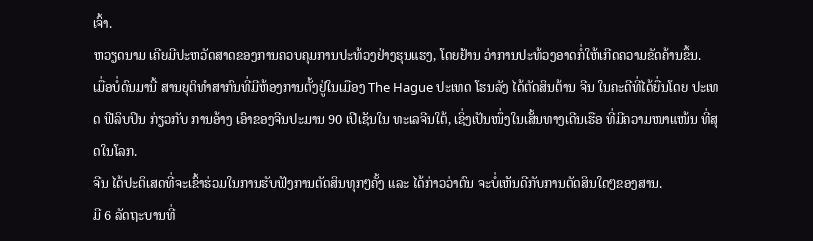ເຈົ້າ.
ຫວຽດນາມ ເຄີຍມີປະຫວັດສາດຂອງການຄວບຄຸມການປະທ້ວງຢ່າງຮຸນແຮງ, ໂດຍຢ້ານ ວ່າການປະທ້ວງອາດກໍ່ໃຫ້ເກີດຄວາມຂັດຄ້ານຂຶ້ນ.
ເມື່ອບໍ່ດົນມານີ້ ສານຍຸຕິທຳສາກົນທີ່ມີຫ້ອງການຕັ້ງຢູ່ໃນເມືອງ The Hague ປະເທດ ໂຮນລັງ ໄດ້ຕັດສິນຕ້ານ ຈີນ ໃນຄະດີທີ່ໄດ້ຍື່ນໂດຍ ປະເທດ ຟີລິບປິນ ກ່ຽວກັບ ການອ້າງ ເອົາຂອງຈີນປະມານ 90 ເປີເຊັນໃນ ທະເລຈີນໃຕ້, ເຊິ່ງເປັນໜຶ່ງໃນເສັ້ນທາງເດີນເຮືອ ທີ່ມີຄວາມໜາແໜ້ນ ທີ່ສຸດໃນໂລກ.
ຈີນ ໄດ້ປະຕິເສດທີ່ຈະເຂົ້າຮ່ວມໃນການຮັບຟັງການຕັດສິນທຸກໆຄັ້ງ ແລະ ໄດ້ກ່າວວ່າຕົນ ຈະບໍ່ເຫັນດີກັບການຕັດສິນໃດໆຂອງສານ.
ມີ 6 ລັດຖະບານທີ່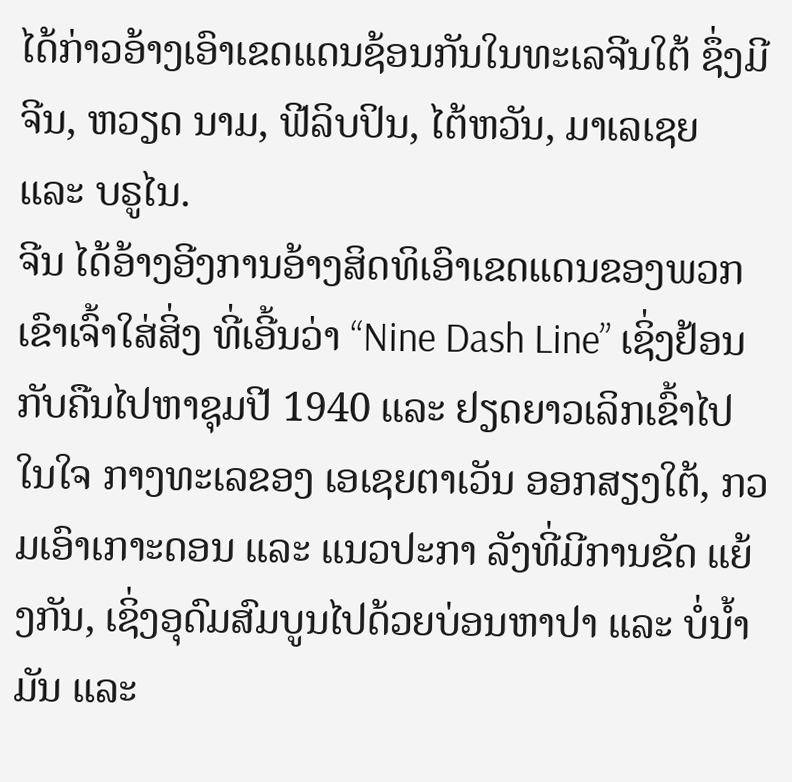ໄດ້ກ່າວອ້າງເອົາເຂດແດນຊ້ອນກັນໃນທະເລຈີນໃຕ້ ຊຶ່ງມີ ຈີນ, ຫວຽດ ນາມ, ຟີລິບປິນ, ໄຕ້ຫວັນ, ມາເລເຊຍ ແລະ ບຣູໄນ.
ຈີນ ໄດ້ອ້າງອີງການອ້າງສິດທິເອົາເຂດແດນຂອງພວກເຂົາເຈົ້າໃສ່ສິ່ງ ທີ່ເອີ້ນວ່າ “Nine Dash Line” ເຊິ່ງຢ້ອນກັບຄືນໄປຫາຊຸມປີ 1940 ແລະ ຢຽດຍາວເລິກເຂົ້າໄປໃນໃຈ ກາງທະເລຂອງ ເອເຊຍຕາເວັນ ອອກສຽງໃຕ້, ກວມເອົາເກາະດອນ ແລະ ແນວປະກາ ລັງທີ່ມີການຂັດ ແຍ້ງກັນ, ເຊິ່ງອຸດົມສົມບູນໄປດ້ວຍບ່ອນຫາປາ ແລະ ບໍ່ນ້ຳມັນ ແລະ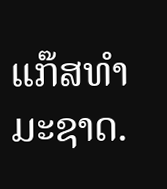ແກ໊ສທຳມະຊາດ.